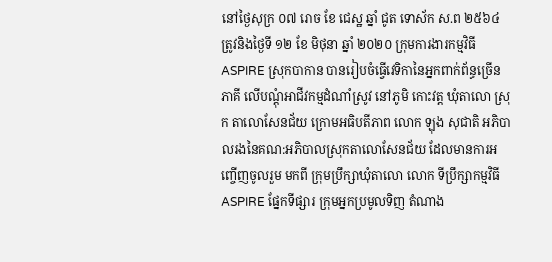នៅថ្ងៃសុក្រ ០៧ រោច ខែ ជេស្ឋ ឆ្នាំ ជូត ទោស័ក ស.ព ២៥៦៤ ត្រូវនិងថ្ងៃទី ១២ ខែ មិថុនា ឆ្នាំ ២០២០ ក្រុមការងារកម្មវិធី ASPIRE ស្រុកបាកាន បានរៀបចំធ្វើវេទិកានៃអ្នកពាក់ព័ន្ធច្រើន ភាគី លើបណ្តុំអាជីវកម្មដំណាំស្រូវ នៅភូមិ កោះវត្ត ឃុំតាលោ ស្រុក តាលោសែនជ័យ ក្រោមអធិបតីភាព លោក ឡុង សុជាតិ អភិបាលរងនៃគណ:អភិបាលស្រុកតាលោសែនជ័យ ដែលមានការអញ្ចើញចូលរួម មកពី ក្រុមប្រឹក្សាឃុំតាលោ លោក ទីប្រឹក្សាកម្មវិធីASPIRE ផ្នែកទីផ្សារ ក្រុមអ្នកប្រមូលទិញ តំណាង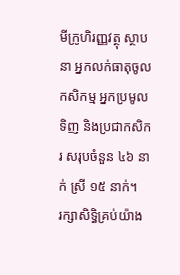មីក្រូហិរញ្ញវត្ថុ ស្ថាបនា អ្នកលក់ធាតុចូលកសិកម្ម អ្នកប្រមូលទិញ និងប្រជាកសិករ សរុបចំនួន ៤៦ នាក់ ស្រី ១៥ នាក់។
រក្សាសិទិ្ធគ្រប់យ៉ាង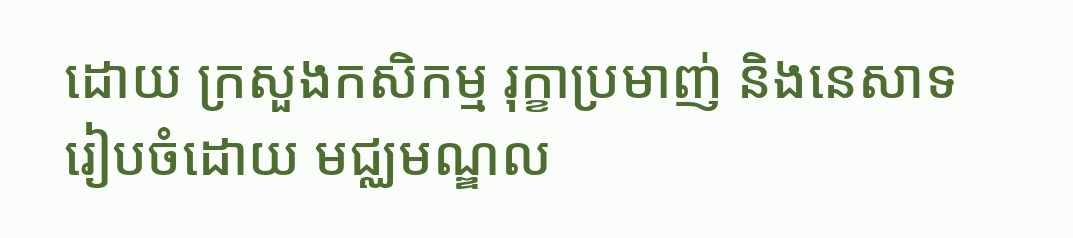ដោយ ក្រសួងកសិកម្ម រុក្ខាប្រមាញ់ និងនេសាទ
រៀបចំដោយ មជ្ឈមណ្ឌល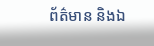ព័ត៌មាន និងឯ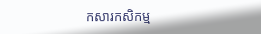កសារកសិកម្ម